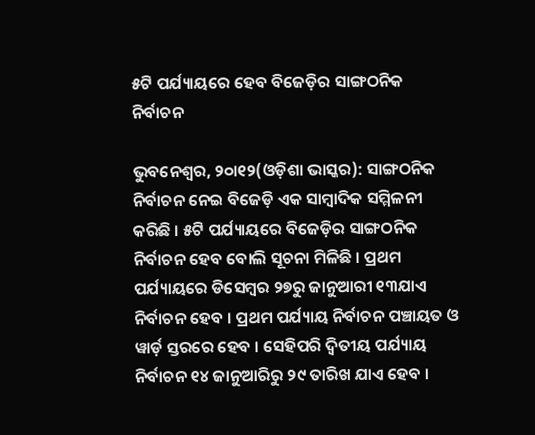୫ଟି ପର୍ଯ୍ୟାୟରେ ହେବ ବିଜେଡ଼ିର ସାଙ୍ଗଠନିକ ନିର୍ବାଚନ

ଭୁବନେଶ୍ୱର, ୨୦ା୧୨(ଓଡ଼ିଶା ଭାସ୍କର): ସାଙ୍ଗଠନିକ ନିର୍ବାଚନ ନେଇ ବିଜେଡ଼ି ଏକ ସାମ୍ବାଦିକ ସମ୍ମିଳନୀ କରିଛି । ୫ଟି ପର୍ଯ୍ୟାୟରେ ବିଜେଡ଼ିର ସାଙ୍ଗଠନିକ ନିର୍ବାଚନ ହେବ ବୋଲି ସୂଚନା ମିଳିଛି । ପ୍ରଥମ ପର୍ଯ୍ୟାୟରେ ଡିସେମ୍ବର ୨୭ରୁ ଜାନୁଆରୀ ୧୩ଯାଏ ନିର୍ବାଚନ ହେବ । ପ୍ରଥମ ପର୍ଯ୍ୟାୟ ନିର୍ବାଚନ ପଞ୍ଚାୟତ ଓ ୱାର୍ଡ଼ ସ୍ତରରେ ହେବ । ସେହିପରି ଦ୍ୱିତୀୟ ପର୍ଯ୍ୟାୟ ନିର୍ବାଚନ ୧୪ ଜାନୁଆରିରୁ ୨୯ ତାରିଖ ଯାଏ ହେବ ।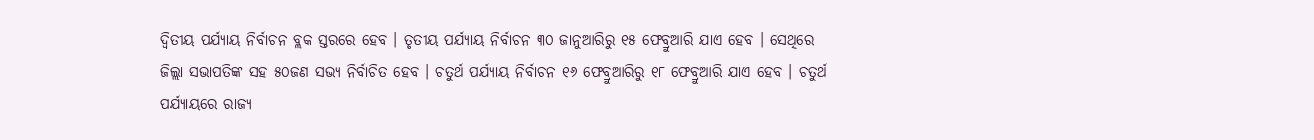ଦ୍ୱିତୀୟ ପର୍ଯ୍ୟାୟ ନିର୍ବାଚନ ବ୍ଲକ ସ୍ତରରେ ହେବ । ତୃତୀୟ ପର୍ଯ୍ୟାୟ ନିର୍ବାଚନ ୩୦ ଜାନୁଆରିରୁ ୧୫ ଫେବ୍ରୁଆରି ଯାଏ ହେବ । ସେଥିରେ ଜିଲ୍ଲା ସଭାପତିଙ୍କ ସହ ୫୦ଜଣ ସଭ୍ୟ ନିର୍ବାଚିତ ହେବ । ଚତୁର୍ଥ ପର୍ଯ୍ୟାୟ ନିର୍ବାଚନ ୧୬ ଫେବ୍ରୁଆରିରୁ ୧୮ ଫେବ୍ରୁଆରି ଯାଏ ହେବ । ଚତୁର୍ଥ ପର୍ଯ୍ୟାୟରେ ରାଜ୍ୟ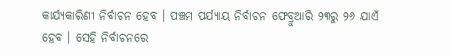କାର୍ଯ୍ୟକାରିଣୀ ନିର୍ବାଚନ ହେବ । ପଞ୍ଚମ ପର୍ଯ୍ୟାୟ ନିର୍ବାଚନ ଫେବ୍ରୁଆରି ୨୩ରୁ ୨୬ ଯାଏଁ ହେବ । ସେହି ନିର୍ବାଚନରେ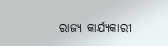ରାଜ୍ୟ କାର୍ଯ୍ୟକାରୀ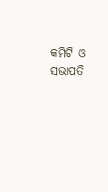କମିଟି ଓ ସଭାପତି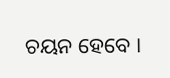ଚୟନ ହେବେ ।